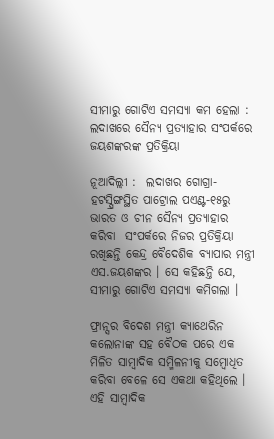ସୀମାରୁ ଗୋଟିଏ ସମସ୍ୟା କମ ହେଲା : ଲଦାଖରେ ସୈନ୍ୟ ପ୍ରତ୍ୟାହାର ସଂପର୍କରେ ଜୟଶଙ୍କରଙ୍କ ପ୍ରତିକ୍ରିୟା

ନୂଆଦିଲ୍ଲୀ :  ଲଦାଖର ଗୋଗ୍ରା-ହଟସ୍ପ୍ରିଙ୍ଗସ୍ଥିତ ପାଟ୍ରୋଲ ପଏଣ୍ଟ-୧୫ରୁ ଭାରତ ଓ ଚୀନ ସୈନ୍ୟ ପ୍ରତ୍ୟାହାର କରିବା  ସଂପର୍କରେ ନିଜର ପ୍ରତିକ୍ରିୟା ରଖିଛନ୍ତି କେନ୍ଦ୍ର ବୈଦେଶିକ ବ୍ୟାପାର ମନ୍ତ୍ରୀ ଏସ.ଜୟଶଙ୍କର । ସେ କହିଛନ୍ତି ଯେ, ସୀମାରୁ ଗୋଟିଏ ସମସ୍ୟା କମିଗଲା ।

ଫ୍ରାନ୍ସର ବିଦେଶ ମନ୍ତ୍ରୀ କ୍ୟାଥେରିନ କଲୋନାଙ୍କ ସହ ବୈଠକ ପରେ ଏକ ମିଳିତ ସାମ୍ବାଦିକ ସମ୍ମିଳନୀକୁ ସମ୍ବୋଧିତ କରିବା ବେଳେ ସେ ଏକଥା କହିଥିଲେ । ଏହି ସାମ୍ବାଦିକ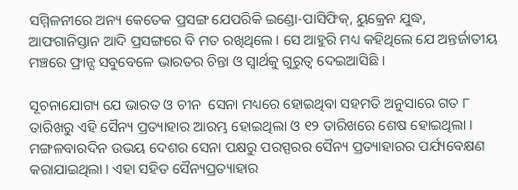ସମ୍ମିଳନୀରେ ଅନ୍ୟ କେତେକ ପ୍ରସଙ୍ଗ ଯେପରିକି ଇଣ୍ଡୋ-ପାସିଫିକ୍, ୟୁକ୍ରେନ ଯୁଦ୍ଧ, ଆଫଗାନିସ୍ତାନ ଆଦି ପ୍ରସଙ୍ଗରେ ବି ମତ ରଖିଥିଲେ । ସେ ଆହୁରି ମଧ୍ୟ କହିଥିଲେ ଯେ ଅନ୍ତର୍ଜାତୀୟ ମଞ୍ଚରେ ଫ୍ରାନ୍ସ ସବୁବେଳେ ଭାରତର ଚିନ୍ତା ଓ ସ୍ବାର୍ଥକୁ ଗୁରୁତ୍ବ ଦେଇଆସିଛି ।

ସୂଚନାଯୋଗ୍ୟ ଯେ ଭାରତ ଓ ଚୀନ  ସେନା ମଧ୍ୟରେ ହୋଇଥିବା ସହମତି ଅନୁସାରେ ଗତ ୮ ତାରିଖରୁ ଏହି ସୈନ୍ୟ ପ୍ରତ୍ୟାହାର ଆରମ୍ଭ ହୋଇଥିଲା ଓ ୧୨ ତାରିଖରେ ଶେଷ ହୋଇଥିଲା । ମଙ୍ଗଳବାରଦିନ ଉଭୟ ଦେଶର ସେନା ପକ୍ଷରୁ ପରସ୍ପରର ସୈନ୍ୟ ପ୍ରତ୍ୟାହାରର ପର୍ଯ୍ୟବେକ୍ଷଣ କରାଯାଇଥିଲା । ଏହା ସହିତ ସୈନ୍ୟପ୍ରତ୍ୟାହାର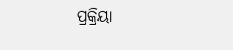ପ୍ରକ୍ରିୟା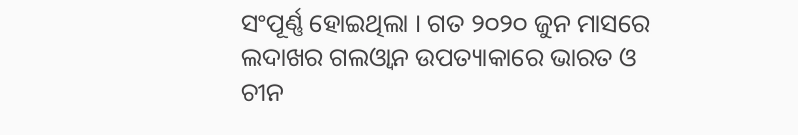ସଂପୂର୍ଣ୍ଣ ହୋଇଥିଲା । ଗତ ୨୦୨୦ ଜୁନ ମାସରେ ଲଦାଖର ଗଲଓ୍ବାନ ଉପତ୍ୟାକାରେ ଭାରତ ଓ ଚୀନ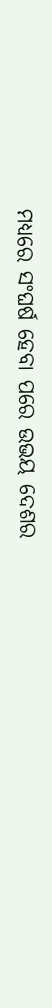ମଧ୍ୟରେ ସଂଘର୍ଷ ହେବା ପରେ ଉଭୟ ଦେଶର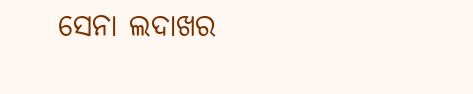ସେନା ଲଦାଖର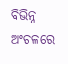ବିଭିନ୍ନ ଅଂଚଳରେ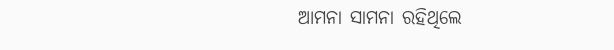ଆମନା ସାମନା ରହିଥିଲେ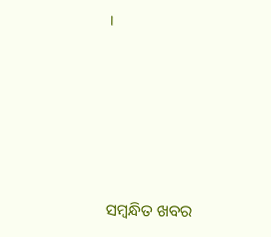।





ସମ୍ବନ୍ଧିତ ଖବର